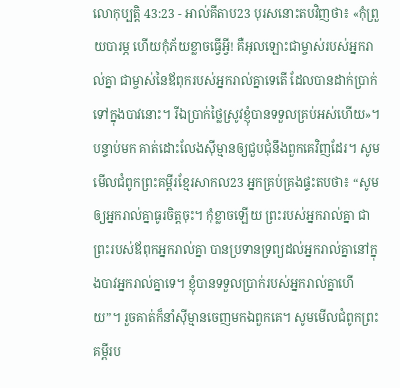លោកុប្បត្តិ 43:23 - អាល់គីតាប23 បុរសនោះតបវិញថា៖ «កុំព្រួយបារម្ភ ហើយកុំភ័យខ្លាចធ្វើអ្វី! គឺអុលឡោះជាម្ចាស់របស់អ្នករាល់គ្នា ជាម្ចាស់នៃឪពុករបស់អ្នករាល់គ្នាទេតើ ដែលបានដាក់ប្រាក់ទៅក្នុងបាវនោះ។ រីឯប្រាក់ថ្លៃស្រូវខ្ញុំបានទទួលគ្រប់អស់ហើយ»។ បន្ទាប់មក គាត់ដោះលែងស៊ីម្មានឲ្យជួបជុំនឹងពួកគេវិញដែរ។ សូមមើលជំពូកព្រះគម្ពីរខ្មែរសាកល23 អ្នកគ្រប់គ្រងផ្ទះតបថា៖ “សូមឲ្យអ្នករាល់គ្នាធូរចិត្តចុះ។ កុំខ្លាចឡើយ ព្រះរបស់អ្នករាល់គ្នា ជាព្រះរបស់ឪពុកអ្នករាល់គ្នា បានប្រទានទ្រព្យដល់អ្នករាល់គ្នានៅក្នុងបាវអ្នករាល់គ្នាទេ។ ខ្ញុំបានទទួលប្រាក់របស់អ្នករាល់គ្នាហើយ”។ រួចគាត់ក៏នាំស៊ីម្មានចេញមកឯពួកគេ។ សូមមើលជំពូកព្រះគម្ពីរប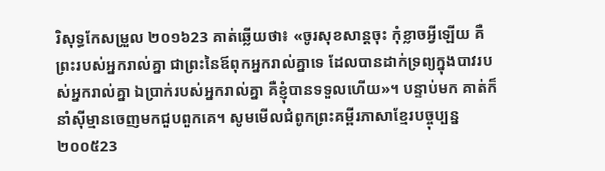រិសុទ្ធកែសម្រួល ២០១៦23 គាត់ឆ្លើយថា៖ «ចូរសុខសាន្តចុះ កុំខ្លាចអ្វីឡើយ គឺព្រះរបស់អ្នករាល់គ្នា ជាព្រះនៃឪពុកអ្នករាល់គ្នាទេ ដែលបានដាក់ទ្រព្យក្នុងបាវរបស់អ្នករាល់គ្នា ឯប្រាក់របស់អ្នករាល់គ្នា គឺខ្ញុំបានទទួលហើយ»។ បន្ទាប់មក គាត់ក៏នាំស៊ីម្មានចេញមកជួបពួកគេ។ សូមមើលជំពូកព្រះគម្ពីរភាសាខ្មែរបច្ចុប្បន្ន ២០០៥23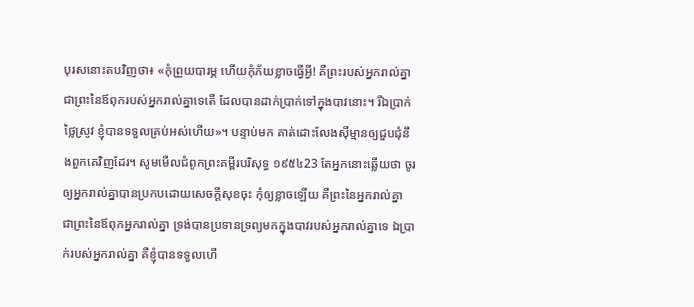បុរសនោះតបវិញថា៖ «កុំព្រួយបារម្ភ ហើយកុំភ័យខ្លាចធ្វើអ្វី! គឺព្រះរបស់អ្នករាល់គ្នា ជាព្រះនៃឪពុករបស់អ្នករាល់គ្នាទេតើ ដែលបានដាក់ប្រាក់ទៅក្នុងបាវនោះ។ រីឯប្រាក់ថ្លៃស្រូវ ខ្ញុំបានទទួលគ្រប់អស់ហើយ»។ បន្ទាប់មក គាត់ដោះលែងស៊ីម្មានឲ្យជួបជុំនឹងពួកគេវិញដែរ។ សូមមើលជំពូកព្រះគម្ពីរបរិសុទ្ធ ១៩៥៤23 តែអ្នកនោះឆ្លើយថា ចូរឲ្យអ្នករាល់គ្នាបានប្រកបដោយសេចក្ដីសុខចុះ កុំឲ្យខ្លាចឡើយ គឺព្រះនៃអ្នករាល់គ្នា ជាព្រះនៃឪពុកអ្នករាល់គ្នា ទ្រង់បានប្រទានទ្រព្យមកក្នុងបាវរបស់អ្នករាល់គ្នាទេ ឯប្រាក់របស់អ្នករាល់គ្នា គឺខ្ញុំបានទទួលហើ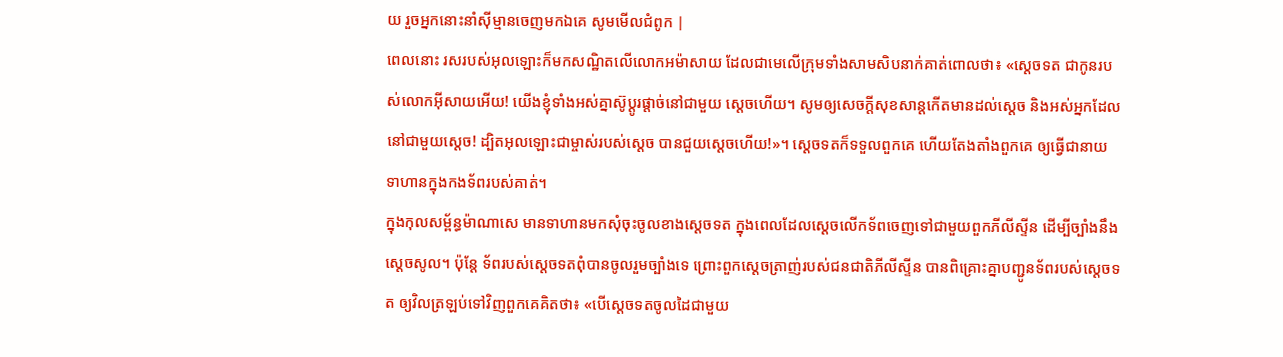យ រួចអ្នកនោះនាំស៊ីម្មានចេញមកឯគេ សូមមើលជំពូក |
ពេលនោះ រសរបស់អុលឡោះក៏មកសណ្ឋិតលើលោកអម៉ាសាយ ដែលជាមេលើក្រុមទាំងសាមសិបនាក់គាត់ពោលថា៖ «ស្តេចទត ជាកូនរបស់លោកអ៊ីសាយអើយ! យើងខ្ញុំទាំងអស់គ្នាស៊ូប្តូរផ្តាច់នៅជាមួយ ស្តេចហើយ។ សូមឲ្យសេចក្តីសុខសាន្តកើតមានដល់ស្តេច និងអស់អ្នកដែលនៅជាមួយស្តេច! ដ្បិតអុលឡោះជាម្ចាស់របស់ស្តេច បានជួយស្តេចហើយ!»។ ស្តេចទតក៏ទទួលពួកគេ ហើយតែងតាំងពួកគេ ឲ្យធ្វើជានាយទាហានក្នុងកងទ័ពរបស់គាត់។
ក្នុងកុលសម្ព័ន្ធម៉ាណាសេ មានទាហានមកសុំចុះចូលខាងស្តេចទត ក្នុងពេលដែលស្តេចលើកទ័ពចេញទៅជាមួយពួកភីលីស្ទីន ដើម្បីច្បាំងនឹងស្តេចសូល។ ប៉ុន្តែ ទ័ពរបស់ស្តេចទតពុំបានចូលរួមច្បាំងទេ ព្រោះពួកស្តេចត្រាញ់របស់ជនជាតិភីលីស្ទីន បានពិគ្រោះគ្នាបញ្ជូនទ័ពរបស់ស្តេចទត ឲ្យវិលត្រឡប់ទៅវិញពួកគេគិតថា៖ «បើស្តេចទតចូលដៃជាមួយ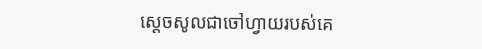ស្តេចសូលជាចៅហ្វាយរបស់គេ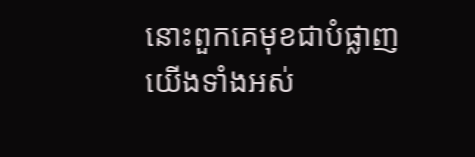នោះពួកគេមុខជាបំផ្លាញយើងទាំងអស់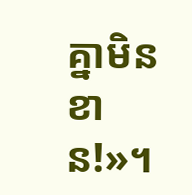គ្នាមិនខាន!»។